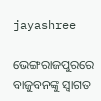jayashree

ଭେଙ୍ଗରାଜପୁରରେ ବାଜୁବନଙ୍କୁ ସ୍ୱାଗତ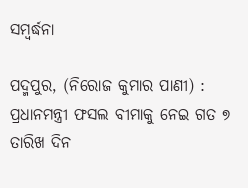ସମ୍ବର୍ଦ୍ଧନା

ପଦ୍ମପୁର, (ନିରୋଜ କୁମାର ପାଣୀ) : ପ୍ରଧାନମନ୍ତ୍ରୀ ଫସଲ ବୀମାକୁ ନେଇ ଗତ ୭ ତାରିଖ ଦିନ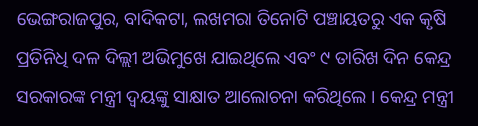ଭେଙ୍ଗରାଜପୁର, ବାଦିକଟା, ଲଖମରା ତିନୋଟି ପଞ୍ଚାୟତରୁ ଏକ କୃଷି ପ୍ରତିନିଧି ଦଳ ଦିଲ୍ଲୀ ଅଭିମୁଖେ ଯାଇଥିଲେ ଏବଂ ୯ ତାରିଖ ଦିନ କେନ୍ଦ୍ର ସରକାରଙ୍କ ମନ୍ତ୍ରୀ ଦ୍ୱୟଙ୍କୁ ସାକ୍ଷାତ ଆଲୋଚନା କରିଥିଲେ । କେନ୍ଦ୍ର ମନ୍ତ୍ରୀ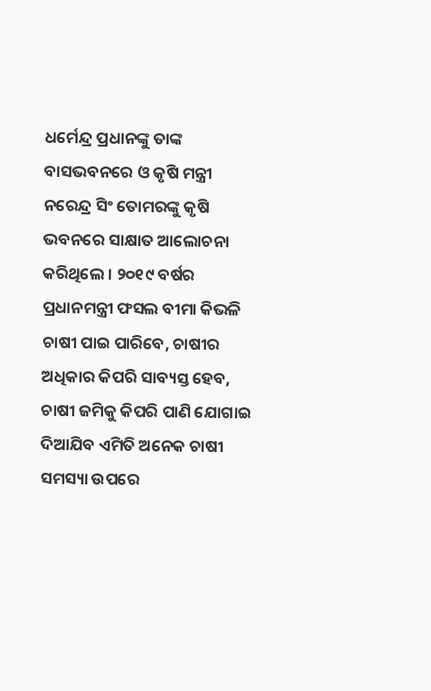ଧର୍ମେନ୍ଦ୍ର ପ୍ରଧାନଙ୍କୁ ତାଙ୍କ ବାସଭବନରେ ଓ କୃଷି ମନ୍ତ୍ରୀ ନରେନ୍ଦ୍ର ସିଂ ତୋମରଙ୍କୁ କୃଷି ଭବନରେ ସାକ୍ଷାତ ଆଲୋଚନା କରିଥିଲେ । ୨୦୧୯ ବର୍ଷର ପ୍ରଧାନମନ୍ତ୍ରୀ ଫସଲ ବୀମା କିଭଳି ଚାଷୀ ପାଇ ପାରିବେ, ଚାଷୀର ଅଧିକାର କିପରି ସାବ୍ୟସ୍ତ ହେବ, ଚାଷୀ ଜମିକୁ କିପରି ପାଣି ଯୋଗାଇ ଦିଆଯିବ ଏମିତି ଅନେକ ଚାଷୀ ସମସ୍ୟା ଉପରେ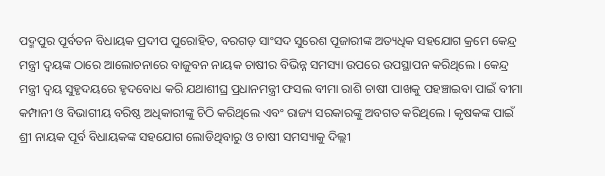ପଦ୍ମପୁର ପୂର୍ବତନ ବିଧାୟକ ପ୍ରଦୀପ ପୁରୋହିତ, ବରଗଡ଼ ସାଂସଦ ସୁରେଶ ପୂଜାରୀଙ୍କ ଅତ୍ୟଧିକ ସହଯୋଗ କ୍ରମେ କେନ୍ଦ୍ର ମନ୍ତ୍ରୀ ଦ୍ୱୟଙ୍କ ଠାରେ ଆଲୋଚନାରେ ବାଜୁବନ ନାୟକ ଚାଷୀର ବିଭିନ୍ନ ସମସ୍ୟା ଉପରେ ଉପସ୍ଥାପନ କରିଥିଲେ । କେନ୍ଦ୍ର ମନ୍ତ୍ରୀ ଦ୍ୱୟ ସୁହୃଦୟରେ ହୃଦବୋଧ କରି ଯଥାଶୀଘ୍ର ପ୍ରଧାନମନ୍ତ୍ରୀ ଫସଲ ବୀମା ରାଶି ଚାଷୀ ପାଖକୁ ପହଞ୍ଚାଇବା ପାଇଁ ବୀମା କମ୍ପାନୀ ଓ ବିଭାଗୀୟ ବରିଷ୍ଠ ଅଧିକାରୀଙ୍କୁ ଚିଠି କରିଥିଲେ ଏବଂ ରାଜ୍ୟ ସରକାରଙ୍କୁ ଅବଗତ କରିଥିଲେ । କୃଷକଙ୍କ ପାଇଁ ଶ୍ରୀ ନାୟକ ପୂର୍ବ ବିଧାୟକଙ୍କ ସହଯୋଗ ଲୋଡିଥିବାରୁ ଓ ଚାଷୀ ସମସ୍ୟାକୁ ଦିଲ୍ଲୀ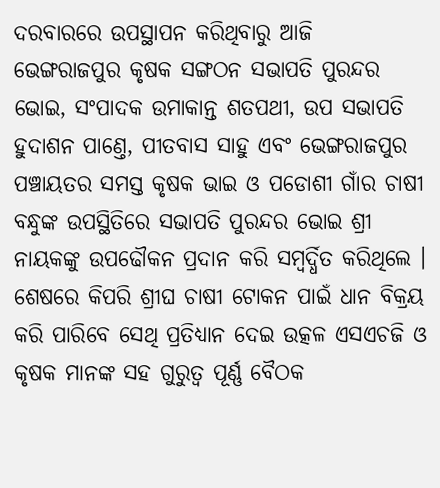ଦରବାରରେ ଉପସ୍ଥାପନ କରିଥିବାରୁ ଆଜି ଭେଙ୍ଗରାଜପୁର କୃଷକ ସଙ୍ଗଠନ ସଭାପତି ପୁରନ୍ଦର ଭୋଇ, ସଂପାଦକ ଉମାକାନ୍ତ ଶତପଥୀ, ଉପ ସଭାପତି ହୁଦାଶନ ପାଣ୍ତେ, ପୀତବାସ ସାହୁ ଏବଂ ଭେଙ୍ଗରାଜପୁର ପଞ୍ଚାୟତର ସମସ୍ତ କୃଷକ ଭାଇ ଓ ପଡୋଶୀ ଗାଁର ଚାଷୀ ବନ୍ଧୁଙ୍କ ଉପସ୍ଥିତିରେ ସଭାପତି ପୁରନ୍ଦର ଭୋଇ ଶ୍ରୀ ନାୟକଙ୍କୁ ଉପଢୌକନ ପ୍ରଦାନ କରି ସମ୍ବର୍ଦ୍ଧିତ କରିଥିଲେ । ଶେଷରେ କିପରି ଶ୍ରୀଘ ଚାଷୀ ଟୋକନ ପାଇଁ ଧାନ ବିକ୍ରୟ କରି ପାରିବେ ସେଥି ପ୍ରତିଧ୍ୟାନ ଦେଇ ଉତ୍କଳ ଏସଏଚଜି ଓ କୃଷକ ମାନଙ୍କ ସହ ଗୁରୁତ୍ୱ ପୂର୍ଣ୍ଣ ବୈଠକ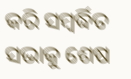କରି ସମ୍ବର୍ଦ୍ଧିତ ସଭାକୁ ଶେଷ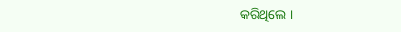କରିଥିଲେ ।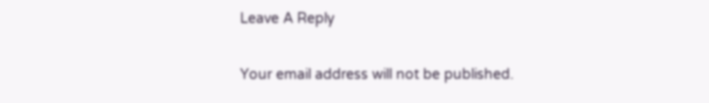Leave A Reply

Your email address will not be published.